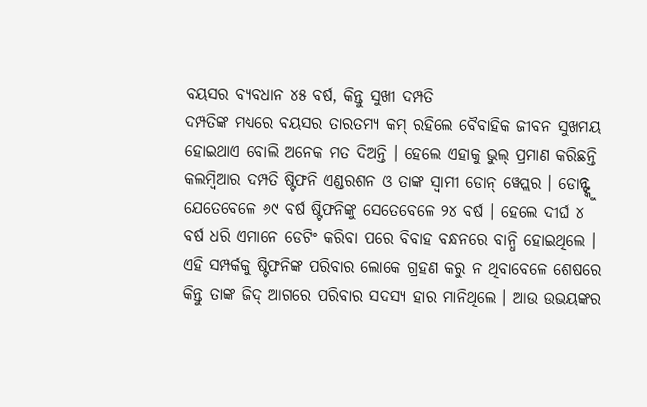ବୟସର ବ୍ୟବଧାନ ୪୫ ବର୍ଷ, କିନ୍ତୁ ସୁଖୀ ଦମ୍ପତି
ଦମ୍ପତିଙ୍କ ମଧ୍ୟରେ ବୟସର ତାରତମ୍ୟ କମ୍ ରହିଲେ ବୈବାହିକ ଜୀବନ ସୁଖମୟ ହୋଇଥାଏ ବୋଲି ଅନେକ ମତ ଦିଅନ୍ତି । ହେଲେ ଏହାକୁ ଭୁଲ୍ ପ୍ରମାଣ କରିଛନ୍ତି କଲମ୍ବିଆର ଦମ୍ପତି ଷ୍ଟିଫନି ଏଣ୍ଡରଶନ ଓ ତାଙ୍କ ସ୍ୱାମୀ ଡୋନ୍ ୱେପ୍ଲର । ଡୋନ୍ଙ୍କୁ ଯେତେବେଳେ ୬୯ ବର୍ଷ ଷ୍ଟିଫନିଙ୍କୁ ସେତେବେଳେ ୨୪ ବର୍ଷ । ହେଲେ ଦୀର୍ଘ ୪ ବର୍ଷ ଧରି ଏମାନେ ଡେଟିଂ କରିବା ପରେ ବିବାହ ବନ୍ଧନରେ ବାନ୍ଧି ହୋଇଥିଲେ । ଏହି ସମ୍ପର୍କକୁ ଷ୍ଟିଫନିଙ୍କ ପରିବାର ଲୋକେ ଗ୍ରହଣ କରୁ ନ ଥିବାବେଳେ ଶେଷରେ କିନ୍ତୁ ତାଙ୍କ ଜିଦ୍ ଆଗରେ ପରିବାର ସଦସ୍ୟ ହାର ମାନିଥିଲେ । ଆଉ ଉଭୟଙ୍କର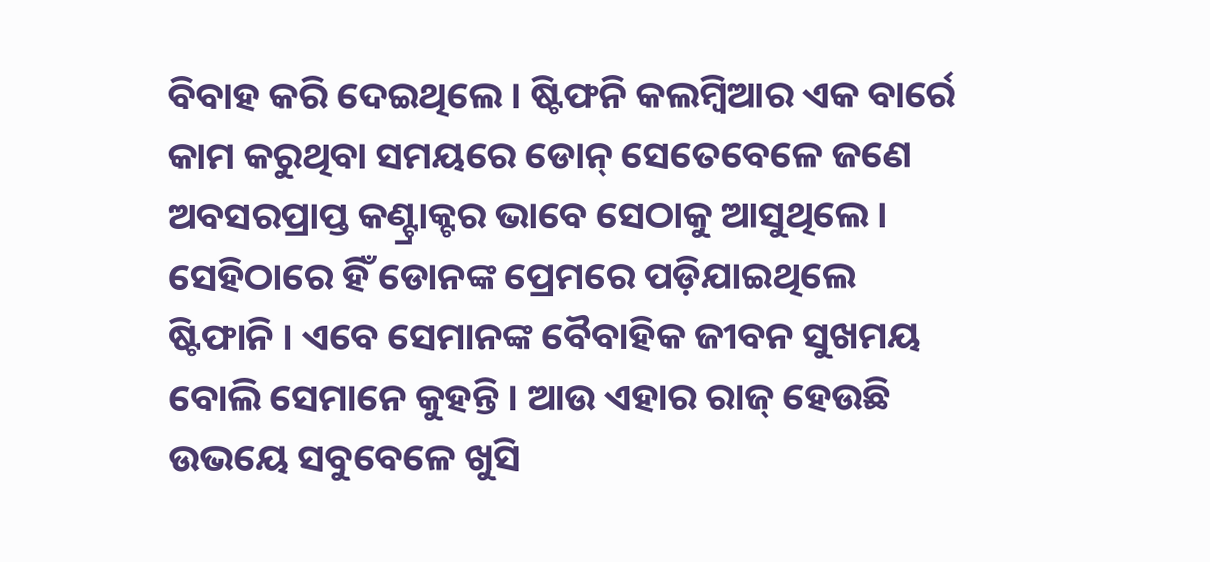ବିବାହ କରି ଦେଇଥିଲେ । ଷ୍ଟିଫନି କଲମ୍ବିଆର ଏକ ବାର୍ରେ କାମ କରୁଥିବା ସମୟରେ ଡୋନ୍ ସେତେବେଳେ ଜଣେ ଅବସରପ୍ରାପ୍ତ କଣ୍ଟ୍ରାକ୍ଟର ଭାବେ ସେଠାକୁ ଆସୁଥିଲେ । ସେହିଠାରେ ହିଁ ଡୋନଙ୍କ ପ୍ରେମରେ ପଡ଼ିଯାଇଥିଲେ ଷ୍ଟିଫାନି । ଏବେ ସେମାନଙ୍କ ବୈବାହିକ ଜୀବନ ସୁଖମୟ ବୋଲି ସେମାନେ କୁହନ୍ତି । ଆଉ ଏହାର ରାଜ୍ ହେଉଛି ଉଭୟେ ସବୁବେଳେ ଖୁସି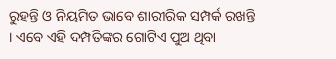ରୁହନ୍ତି ଓ ନିୟମିତ ଭାବେ ଶାରୀରିକ ସମ୍ପର୍କ ରଖନ୍ତି । ଏବେ ଏହି ଦମ୍ପତିଙ୍କର ଗୋଟିଏ ପୁଅ ଥିବା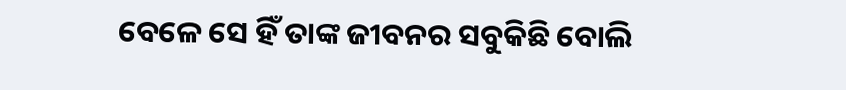ବେଳେ ସେ ହିଁ ତାଙ୍କ ଜୀବନର ସବୁକିଛି ବୋଲି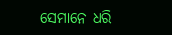ସେମାନେ ଧରି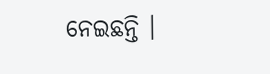ନେଇଛନ୍ତି ।